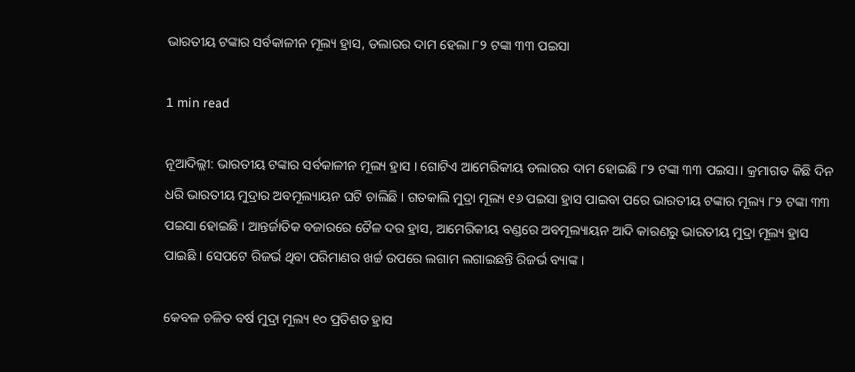ଭାରତୀୟ ଟଙ୍କାର ସର୍ବକାଳୀନ ମୂଲ୍ୟ ହ୍ରାସ, ଡଲାରର ଦାମ ହେଲା ୮୨ ଟଙ୍କା ୩୩ ପଇସା

1 min read

ନୂଆଦିଲ୍ଲୀ: ଭାରତୀୟ ଟଙ୍କାର ସର୍ବକାଳୀନ ମୂଲ୍ୟ ହ୍ରାସ । ଗୋଟିଏ ଆମେରିକୀୟ ଡଲାରର ଦାମ ହୋଇଛି ୮୨ ଟଙ୍କା ୩୩ ପଇସା । କ୍ରମାଗତ କିଛି ଦିନ ଧରି ଭାରତୀୟ ମୁଦ୍ରାର ଅବମୂଲ୍ୟାୟନ ଘଟି ଚାଲିଛି । ଗତକାଲି ମୁଦ୍ରା ମୂଲ୍ୟ ୧୬ ପଇସା ହ୍ରାସ ପାଇବା ପରେ ଭାରତୀୟ ଟଙ୍କାର ମୂଲ୍ୟ ୮୨ ଟଙ୍କା ୩୩ ପଇସା ହୋଇଛି । ଆନ୍ତର୍ଜାତିକ ବଜାରରେ ତୈଳ ଦର ହ୍ରାସ, ଆମେରିକୀୟ ବଣ୍ଡରେ ଅବମୂଲ୍ୟାୟନ ଆଦି କାରଣରୁ ଭାରତୀୟ ମୁଦ୍ରା ମୂଲ୍ୟ ହ୍ରାସ ପାଇଛି । ସେପଟେ ରିଜର୍ଭ ଥିବା ପରିମାଣର ଖର୍ଚ୍ଚ ଉପରେ ଲଗାମ ଲଗାଇଛନ୍ତି ରିଜର୍ଭ ବ୍ୟାଙ୍କ ।

କେବଳ ଚଳିତ ବର୍ଷ ମୁଦ୍ରା ମୂଲ୍ୟ ୧୦ ପ୍ରତିଶତ ହ୍ରାସ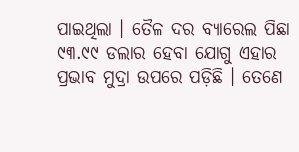ପାଇଥିଲା । ତୈଳ ଦର ବ୍ୟାରେଲ ପିଛା ୯୩.୯୯ ଡଲାର ହେବା ଯୋଗୁ ଏହାର ପ୍ରଭାବ ମୁଦ୍ରା ଉପରେ ପଡ଼ିଛି । ତେଣେ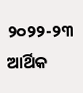୨୦୨୨-୨୩ ଆର୍ଥିକ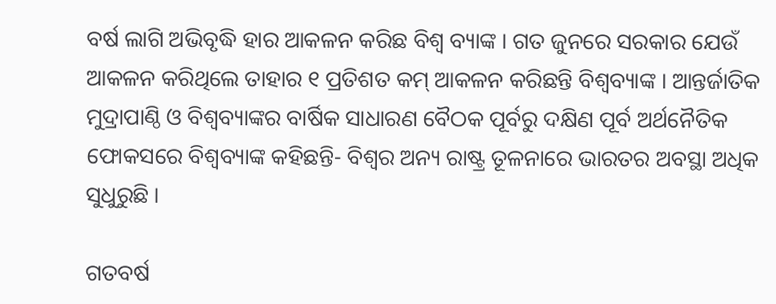ବର୍ଷ ଲାଗି ଅଭିବୃଦ୍ଧି ହାର ଆକଳନ କରିଛ ବିଶ୍ୱ ବ୍ୟାଙ୍କ । ଗତ ଜୁନରେ ସରକାର ଯେଉଁ ଆକଳନ କରିଥିଲେ ତାହାର ୧ ପ୍ରତିଶତ କମ୍ ଆକଳନ କରିଛନ୍ତି ବିଶ୍ୱବ୍ୟାଙ୍କ । ଆନ୍ତର୍ଜାତିକ ମୁଦ୍ରାପାଣ୍ଠି ଓ ବିଶ୍ୱବ୍ୟାଙ୍କର ବାର୍ଷିକ ସାଧାରଣ ବୈଠକ ପୂର୍ବରୁ ଦକ୍ଷିଣ ପୂର୍ବ ଅର୍ଥନୈତିକ ଫୋକସରେ ବିଶ୍ୱବ୍ୟାଙ୍କ କହିଛନ୍ତି- ବିଶ୍ୱର ଅନ୍ୟ ରାଷ୍ଟ୍ର ତୂଳନାରେ ଭାରତର ଅବସ୍ଥା ଅଧିକ ସୁଧୁରୁଛି ।

ଗତବର୍ଷ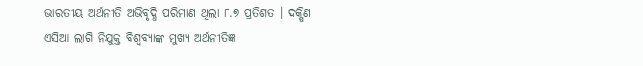ଭାରତୀୟ ଅର୍ଥନୀତି ଅଭିବୃଦ୍ଧି ପରିମାଣ ଥିଲା ୮.୭ ପ୍ରତିଶତ । ଦକ୍ଷିଣ ଏସିଆ ଲାଗି ନିଯୁକ୍ତ ବିଶ୍ବବ୍ୟାଙ୍କ ମୁଖ୍ୟ ଅର୍ଥନୀତିଜ୍ଞ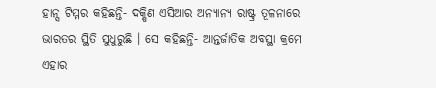ହାନ୍ସ ଟିମ୍ମର କହିଛନ୍ତି- ଦକ୍ଷିଣ ଏସିଆର ଅନ୍ୟାନ୍ୟ ରାଷ୍ଟ୍ର ତୂଳନାରେ ଭାରତର ସ୍ଥିତି ସୁଧୁରୁଛି । ସେ କହିଛନ୍ତି- ଆନ୍ତର୍ଜାତିକ ଅବସ୍ଥା କ୍ରମେ ଏହାର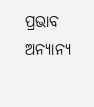ପ୍ରଭାବ ଅନ୍ୟାନ୍ୟ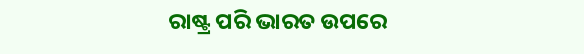ରାଷ୍ଟ୍ର ପରି ଭାରତ ଉପରେ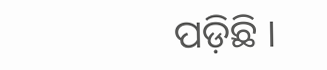ପଡ଼ିଛି ।